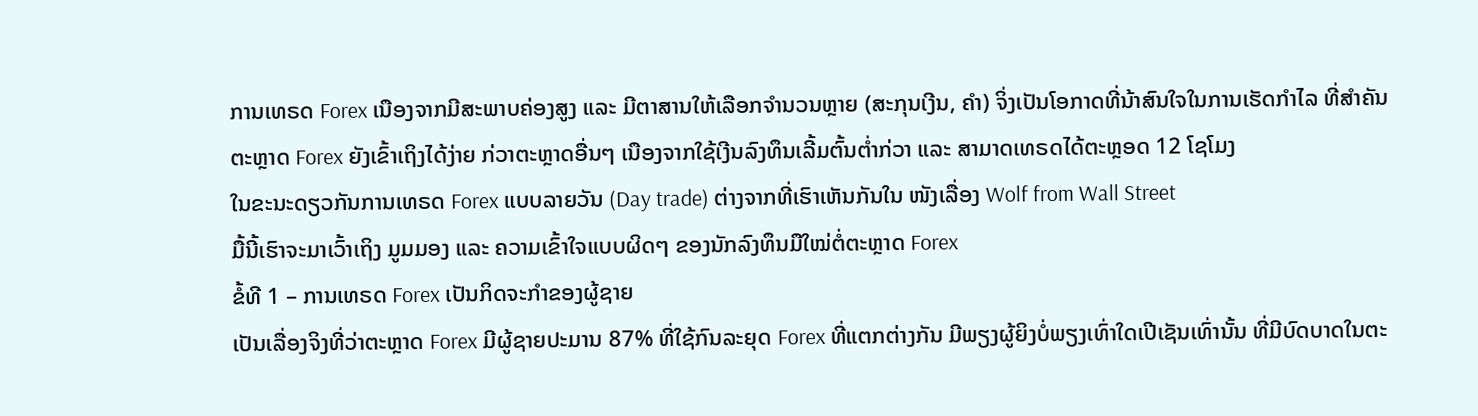ການເທຣດ Forex ເນືອງຈາກມີສະພາບຄ່ອງສູງ ແລະ ມີຕາສານໃຫ້ເລືອກຈຳນວນຫຼາຍ (ສະກຸນເງີນ, ຄຳ) ຈິ່ງເປັນໂອກາດທີ່ນ້າສົນໃຈໃນການເຮັດກຳໄລ ທີ່ສຳຄັນ ຕະຫຼາດ Forex ຍັງເຂົ້າເຖິງໄດ້ງ່າຍ ກ່ວາຕະຫຼາດອື່ນໆ ເນືອງຈາກໃຊ້ເງີນລົງທຶນເລີ້ມຕົ້ນຕໍ່າກ່ວາ ແລະ ສາມາດເທຣດໄດ້ຕະຫຼອດ 12 ໂຊໂມງ
ໃນຂະນະດຽວກັນການເທຣດ Forex ແບບລາຍວັນ (Day trade) ຕ່າງຈາກທີ່ເຮົາເຫັນກັນໃນ ໜັງເລື່ອງ Wolf from Wall Street
ມື້ນີ້ເຮົາຈະມາເວົ້າເຖິງ ມູມມອງ ແລະ ຄວາມເຂົ້າໃຈແບບຜິດໆ ຂອງນັກລົງທຶນມືໃໝ່ຕໍ່ຕະຫຼາດ Forex
ຂໍ້ທີ 1 – ການເທຣດ Forex ເປັນກິດຈະກຳຂອງຜູ້ຊາຍ
ເປັນເລື່ອງຈິງທີ່ວ່າຕະຫຼາດ Forex ມີຜູ້ຊາຍປະມານ 87% ທີ່ໃຊ້ກົນລະຍຸດ Forex ທີ່ແຕກຕ່າງກັນ ມີພຽງຜູ້ຍິງບໍ່ພຽງເທົ່າໃດເປີເຊັນເທົ່ານັ້ນ ທີ່ມີບົດບາດໃນຕະ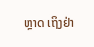ຫຼາດ ເຖິງຢ່າ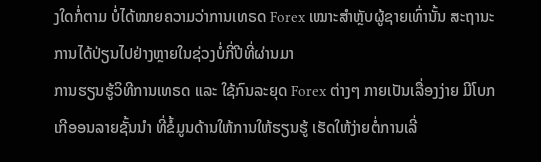ງໃດກໍ່ຕາມ ບໍ່ໄດ້ໝາຍຄວາມວ່າການເທຣດ Forex ເໝາະສຳຫຼັບຜູ້ຊາຍເທົ່ານັ້ນ ສະຖານະການໄດ້ປ່ຽນໄປຢ່າງຫຼາຍໃນຊ່ວງບໍ່ກີ່ປີທີ່ຜ່ານມາ
ການຮຽນຮູ້ວິທີການເທຣດ ແລະ ໃຊ້ກົນລະຍຸດ Forex ຕ່າງໆ ກາຍເປັນເລື່ອງງ່າຍ ມີໂບກເກີອອນລາຍຊັ້ນນຳ ທີ່ຂໍ້ມູນດ້ານໃຫ້ການໃຫ້ຮຽນຮູ້ ເຮັດໃຫ້ງ່າຍຕໍ່ການເລີ່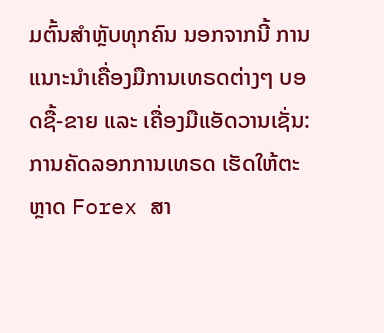ມຕົ້ນສຳຫຼັບທຸກຄົນ ນອກຈາກນີ້ ການແນາະນຳເຄື່ອງມືການເທຣດຕ່າງໆ ບອດຊື້-ຂາຍ ແລະ ເຄື່ອງມືແອັດວານເຊັ່ນ: ການຄັດລອກການເທຣດ ເຮັດໃຫ້ຕະຫຼາດ Forex ສາ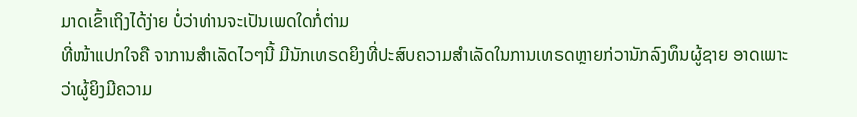ມາດເຂົ້າເຖິງໄດ້ງ່າຍ ບໍ່ວ່າທ່ານຈະເປັນເພດໃດກໍ່ຕ່າມ
ທີ່ໜ້າແປກໃຈຄື ຈາການສຳເລັດໄວໆນີ້ ມີນັກເທຣດຍິງທີ່ປະສົບຄວາມສຳເລັດໃນການເທຣດຫຼາຍກ່ວານັກລົງທຶນຜູ້ຊາຍ ອາດເພາະວ່າຜູ້ຍິງມີຄວາມ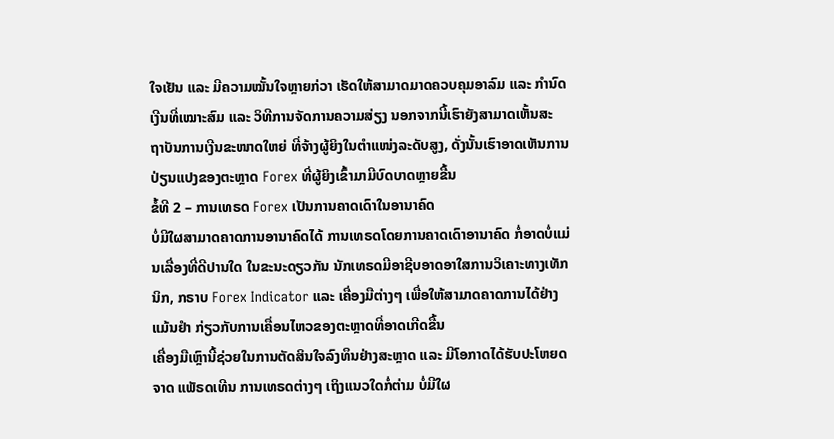ໃຈເຢັນ ແລະ ມີຄວາມໝັ້ນໃຈຫຼາຍກ່ວາ ເຮັດໃຫ້ສາມາດມາດຄວບຄຸມອາລົມ ແລະ ກຳນົດເງີນທີ່ເໝາະສົມ ແລະ ວິທີການຈັດການຄວາມສ່ຽງ ນອກຈາກນີ້ເຮົາຍັງສາມາດເຫັ້ນສະຖາັບນການເງີນຂະໜາດໃຫຍ່ ທີ່ຈ້າງຜູ້ຍິງໃນຕຳແໜ່ງລະດັບສູງ, ດັ່ງນັ້ນເຮົາອາດເຫັນການປ່ຽນແປງຂອງຕະຫຼາດ Forex ທີ່ຜູ້ຍິງເຂົ້າມາມີບົດບາດຫຼາຍຂື້ນ
ຂໍ້ທີ 2 – ການເທຣດ Forex ເປັນການຄາດເດົາໃນອານາຄົດ
ບໍ່ມີໃຜສາມາດຄາດການອານາຄົດໄດ້ ການເທຣດໂດຍການຄາດເດົາອານາຄົດ ກໍ່ອາດບໍ່ແມ່ນເລື່ອງທີ່ດີປານໃດ ໃນຂະນະດຽວກັນ ນັກເທຣດມີອາຊີບອາດອາໃສການວິເຄາະທາງເທັກນິກ, ກຣາບ Forex Indicator ແລະ ເຄື່ອງມືຕ່າງໆ ເພື່ອໃຫ້ສາມາດຄາດການໄດ້ຢ່າງແມ້ນຢໍາ ກ່ຽວກັບການເຄື່ອນໄຫວຂອງຕະຫຼາດທີ່ອາດເກີດຂື້ນ
ເຄື່ອງມືເຫຼົານີ້ຊ່ວຍໃນການຕັດສິນໃຈລົງທຶນຢ່າງສະຫຼາດ ແລະ ມີໂອກາດໄດ້ຮັບປະໂຫຍດຈາດ ແພັຣດເທີນ ການເທຣດຕ່າງໆ ເຖິງແນວໃດກໍ່ຕ່າມ ບໍ່ມີໃຜ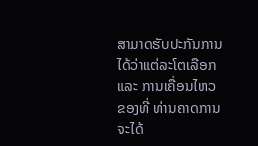ສາມາດຮັບປະກັນການໄດ້ວ່າແຕ່ລະໂຕເລືອກ ແລະ ການເຄື່ອນໄຫວຂອງທີ່ ທ່ານຄາດການຈະໄດ້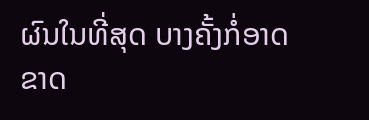ຜົນໃນທີ່ສຸດ ບາງຄັ້ງກໍ່ອາດຂາດ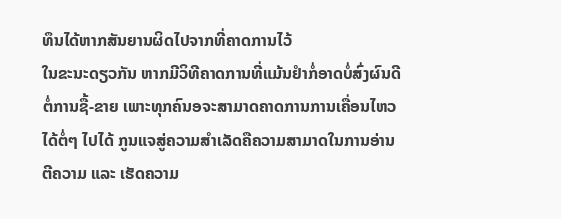ທຶນໄດ້ຫາກສັນຍານຜິດໄປຈາກທີ່ຄາດການໄວ້
ໃນຂະນະດຽວກັນ ຫາກມີວິທີຄາດການທີ່ແມ້ນຢໍາກໍ່ອາດບໍ່ສົ່ງຜົນດີຕໍ່ການຊື້-ຂາຍ ເພາະທຸກຄົນອຈະສາມາດຄາດການການເຄື່ອນໄຫວໄດ້ຕໍ່ໆ ໄປໄດ້ ກູນແຈສູ່ຄວາມສຳເລັດຄືຄວາມສາມາດໃນການອ່ານ ຕີຄວາມ ແລະ ເຮັດຄວາມ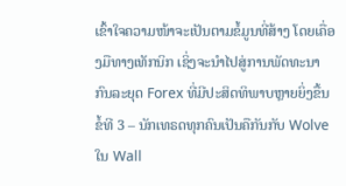ເຂົ້າໃຈຄວາມໜ້າຈະເປັນຕາມຂໍ້ມູນທີ່ສ້າງ ໂດຍເຄື່ອງມືທາງເທັກນິກ ເຊິ່ງຈະນຳໄປສູ່ການພັດທະນາກົນລະຍຸດ Forex ທີ່ມີປະສິດທິພາບຫຼາຍຍິ່ງຂື້ນ
ຂໍ້ທີ 3 – ນັກເທຣດທຸກຄົນເປັນຄືກັນກັບ Wolve ໃນ Wall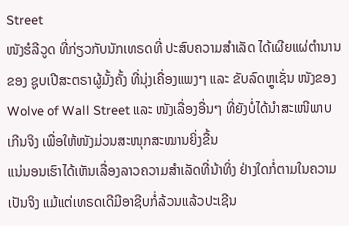Street
ໜັງຮໍລີວູດ ທີ່ກ່ຽວກັບນັກເທຣດທີ່ ປະສົບຄວາມສຳເລັດ ໄດ້ເຜີຍແຜ່ຕຳນານຂອງ ຊູບເປີສະຕຣາຜູ້ມັ້ງຄັ້ງ ທີ່ນຸ່ງເຄື່ອງແພງໆ ແລະ ຂັບລົດຫຼູເຊັ່ນ ໜັງຂອງ Wolve of Wall Street ແລະ ໜັງເລື່ອງອື່ນໆ ທີ່ຍັງບໍ່ໄດ້ນຳສະເໜີພາບເກີນຈິງ ເພື່ອໃຫ້ໜັງມ່ວນສະໜຸກສະໝານຍິ່ງຂື້ນ
ແນ່ນອນເຮົາໄດ້ເຫັນເລື່ອງລາວຄວາມສຳເລັດທີ່ນ້າທິ່ງ ຢ່າງໃດກໍ່ຕາມໃນຄວາມເປັນຈິງ ແມ້ແຕ່ເທຣດເດີມີອາຊີບກໍ່ລ້ວນແລ້ວປະເຊີນ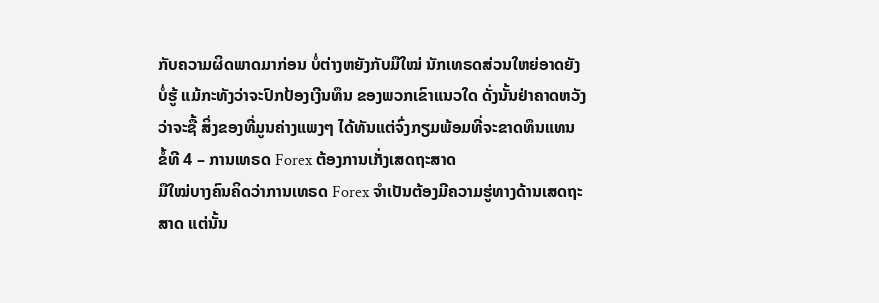ກັບຄວາມຜິດພາດມາກ່ອນ ບໍ່ຕ່າງຫຍັງກັບມືໃໝ່ ນັກເທຣດສ່ວນໃຫຍ່ອາດຍັງບໍ່ຮູ້ ແມ້ກະທັງວ່າຈະປົກປ້ອງເງີນທຶນ ຂອງພວກເຂົາແນວໃດ ດັ່ງນັ້ນຢ່າຄາດຫວັງວ່າຈະຊື້ ສິ່ງຂອງທີ່ມູນຄ່າງແພງໆ ໄດ້ທັນແຕ່ຈົ່ງກຽມພ້ອມທີ່ຈະຂາດທຶນແທນ
ຂໍ້ທີ 4 – ການເທຣດ Forex ຕ້ອງການເກັ່ງເສດຖະສາດ
ມືໃໝ່ບາງຄົນຄິດວ່າການເທຣດ Forex ຈຳເປັນຕ້ອງມີຄວາມຮູ່ທາງດ້ານເສດຖະສາດ ແຕ່ນັ້ນ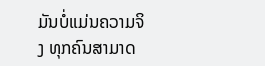ມັນບໍ່ແມ່ນຄວາມຈິງ ທຸກຄົນສາມາດ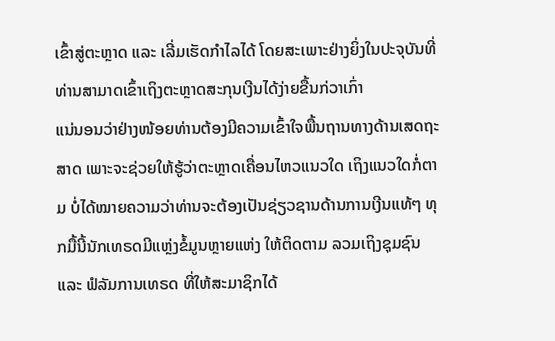ເຂົ້າສູ່ຕະຫຼາດ ແລະ ເລີ່ມເຮັດກຳໄລໄດ້ ໂດຍສະເພາະຢ່າງຍິ່ງໃນປະຈຸບັນທີ່ທ່ານສາມາດເຂົ້າເຖິງຕະຫຼາດສະກຸນເງີນໄດ້ງ່າຍຂື້ນກ່ວາເກົ່າ
ແນ່ນອນວ່າຢ່າງໜ້ອຍທ່ານຕ້ອງມີຄວາມເຂົ້າໃຈພື້ນຖານທາງດ້ານເສດຖະສາດ ເພາະຈະຊ່ວຍໃຫ້ຮູ້ວ່າຕະຫຼາດເຄື່ອນໄຫວແນວໃດ ເຖິງແນວໃດກໍ່ຕາມ ບໍ່ໄດ້ໝາຍຄວາມວ່າທ່ານຈະຕ້ອງເປັນຊ່ຽວຊານດ້ານການເງີນແທ້ໆ ທຸກມື້ນີ້ນັກເທຣດມີແຫຼ່ງຂໍ້ມູນຫຼາຍແຫ່ງ ໃຫ້ຕິດຕາມ ລວມເຖິງຊຸມຊົນ ແລະ ຟໍລັມການເທຣດ ທີ່ໃຫ້ສະມາຊິກໄດ້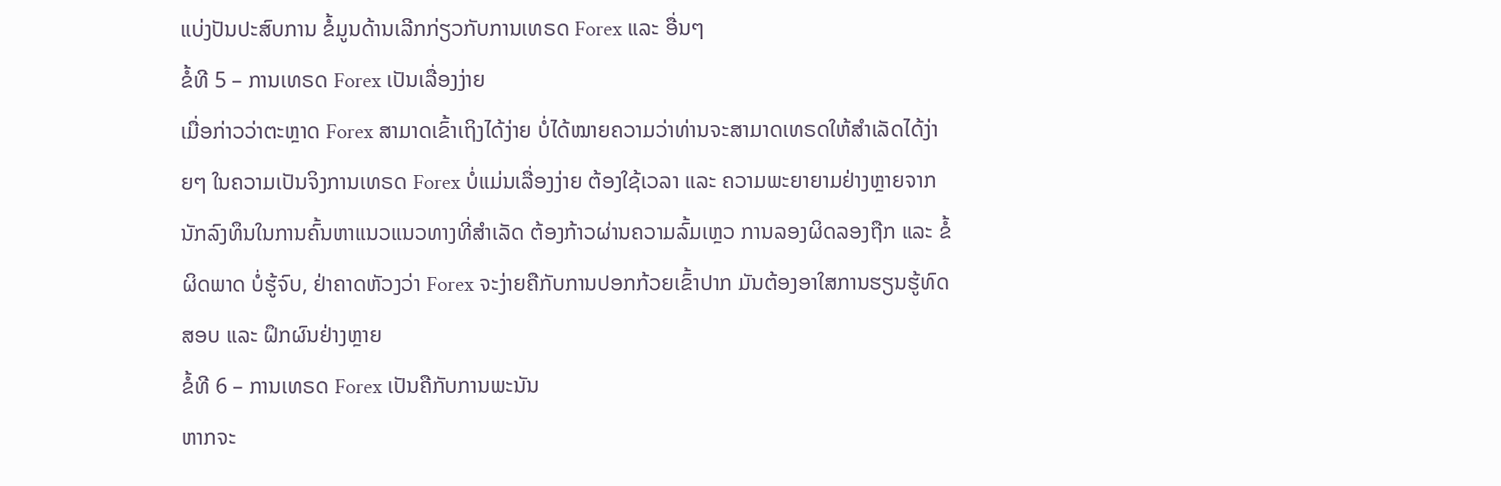ແບ່ງປັນປະສົບການ ຂໍ້ມູນດ້ານເລີກກ່ຽວກັບການເທຣດ Forex ແລະ ອື່ນໆ
ຂໍ້ທີ 5 – ການເທຣດ Forex ເປັນເລື່ອງງ່າຍ
ເມື່ອກ່າວວ່າຕະຫຼາດ Forex ສາມາດເຂົ້າເຖິງໄດ້ງ່າຍ ບໍ່ໄດ້ໝາຍຄວາມວ່າທ່ານຈະສາມາດເທຣດໃຫ້ສຳເລັດໄດ້ງ່າຍໆ ໃນຄວາມເປັນຈິງການເທຣດ Forex ບໍ່ແມ່ນເລື່ອງງ່າຍ ຕ້ອງໃຊ້ເວລາ ແລະ ຄວາມພະຍາຍາມຢ່າງຫຼາຍຈາກນັກລົງທຶນໃນການຄົ້ນຫາແນວແນວທາງທີ່ສຳເລັດ ຕ້ອງກ້າວຜ່ານຄວາມລົ້ມເຫຼວ ການລອງຜິດລອງຖືກ ແລະ ຂໍ້ຜິດພາດ ບໍ່ຮູ້ຈົບ, ຢ່າຄາດຫັວງວ່າ Forex ຈະງ່າຍຄືກັບການປອກກ້ວຍເຂົ້າປາກ ມັນຕ້ອງອາໃສການຮຽນຮູ້ທົດສອບ ແລະ ຝຶກຜົນຢ່າງຫຼາຍ
ຂໍ້ທີ 6 – ການເທຣດ Forex ເປັນຄືກັບການພະນັນ
ຫາກຈະ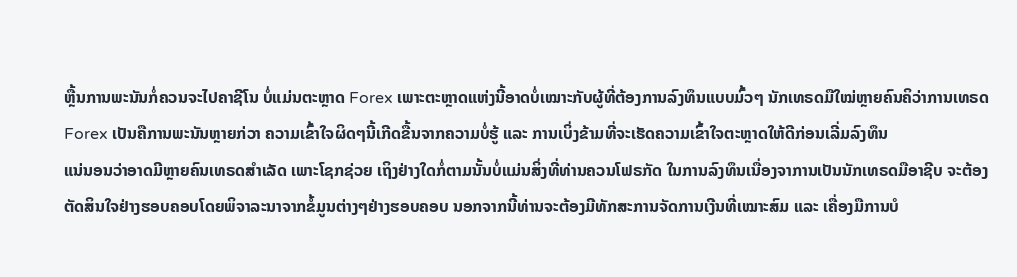ຫຼື້ນການພະນັນກໍ່ຄວນຈະໄປຄາຊີໂນ ບໍ່ແມ່ນຕະຫຼາດ Forex ເພາະຕະຫຼາດແຫ່ງນີ້ອາດບໍ່ເໝາະກັບຜູ້ທີ່ຕ້ອງການລົງທຶນແບບມົ້ວໆ ນັກເທຣດມືໃໝ່ຫຼາຍຄົນຄິວ່າການເທຣດ Forex ເປັນຄືການພະນັນຫຼາຍກ່ວາ ຄວາມເຂົ້າໃຈຜິດໆນີ້ເກີດຂື້ນຈາກຄວາມບໍ່ຮູ້ ແລະ ການເບິ່ງຂ້າມທີ່ຈະເຮັດຄວາມເຂົ້າໃຈຕະຫຼາດໃຫ້ດີກ່ອນເລີ່ມລົງທຶນ
ແນ່ນອນວ່າອາດມີຫຼາຍຄົນເທຣດສຳເລັດ ເພາະໂຊກຊ່ວຍ ເຖິງຢ່າງໃດກໍ່ຕາມນັ້ນບໍ່ແມ່ນສິ່ງທີ່ທ່ານຄວນໂຟຣກັດ ໃນການລົງທຶນເນື່ອງຈາການເປັນນັກເທຣດມືອາຊີບ ຈະຕ້ອງຕັດສິນໃຈຢ່າງຮອບຄອບໂດຍພິຈາລະນາຈາກຂໍ້ມູນຕ່າງໆຢ່າງຮອບຄອບ ນອກຈາກນີ້ທ່ານຈະຕ້ອງມີທັກສະການຈັດການເງີນທີ່ເໝາະສົມ ແລະ ເຄື່ອງມືການບໍ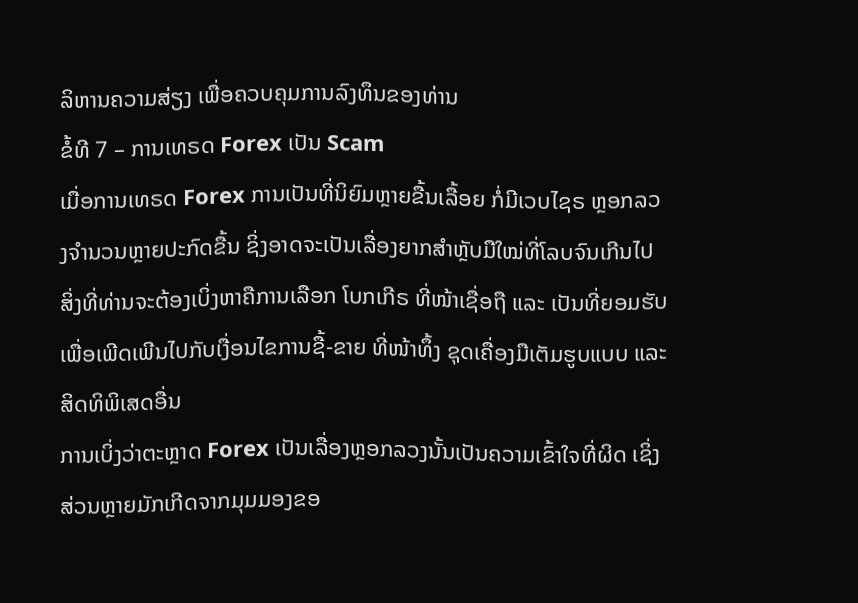ລິຫານຄວາມສ່ຽງ ເພື່ອຄວບຄຸມການລົງທຶນຂອງທ່ານ
ຂໍ້ທີ 7 – ການເທຣດ Forex ເປັນ Scam
ເມື່ອການເທຣດ Forex ການເປັນທີ່ນິຍົມຫຼາຍຂື້ນເລື້ອຍ ກໍ່ມີເວບໄຊຣ ຫຼອກລວງຈຳນວນຫຼາຍປະກົດຂື້ນ ຊິ່ງອາດຈະເປັນເລື່ອງຍາກສຳຫຼັບມືໃໝ່ທີ່ໂລບຈົນເກີນໄປ ສິ່ງທີ່ທ່ານຈະຕ້ອງເບິ່ງຫາຄືການເລືອກ ໂບກເກີຣ ທີ່ໜ້າເຊື່ອຖື ແລະ ເປັນທີ່ຍອມຮັບ ເພື່ອເພີດເພີນໄປກັບເງື່ອນໄຂການຊື້-ຂາຍ ທີ່ໜ້າທຶ້ງ ຊຸດເຄື່ອງມືເຕັມຮູບແບບ ແລະ ສິດທິພິເສດອື່ນ
ການເບິ່ງວ່າຕະຫຼາດ Forex ເປັນເລື່ອງຫຼອກລວງນັ້ນເປັນຄວາມເຂົ້າໃຈທີ່ຜິດ ເຊິ່ງສ່ວນຫຼາຍມັກເກີດຈາກມຸມມອງຂອ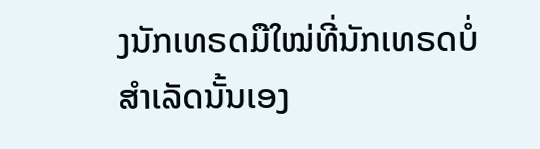ງນັກເທຣດມືໃໝ່ທີ່ນັກເທຣດບໍ່ສຳເລັດນັ້ນເອງ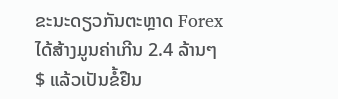ຂະນະດຽວກັນຕະຫຼາດ Forex ໄດ້ສ້າງມູນຄ່າເກີນ 2.4 ລ້ານໆ $ ແລ້ວເປັນຂໍ້ຢືນ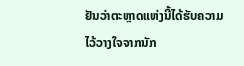ຢັນວ່າຕະຫຼາດແຫ່ງນີ້ໄດ້ຮັບຄວາມໄວ້ວາງໃຈຈາກນັກ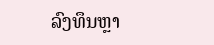ລົງທຶນຫຼາ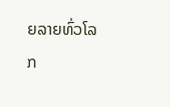ຍລາຍທົ່ວໂລກ